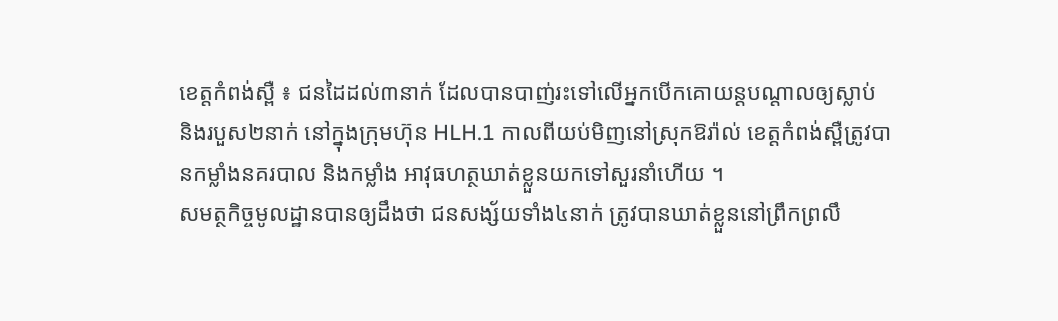ខេត្តកំពង់ស្ពឺ ៖ ជនដៃដល់៣នាក់ ដែលបានបាញ់រះទៅលើអ្នកបើកគោយន្តបណ្តាលឲ្យស្លាប់ និងរបួស២នាក់ នៅក្នុងក្រុមហ៊ុន HLH.1 កាលពីយប់មិញនៅស្រុកឱរ៉ាល់ ខេត្តកំពង់ស្ពឺត្រូវបានកម្លាំងនគរបាល និងកម្លាំង អាវុធហត្ថឃាត់ខ្លួនយកទៅសួរនាំហើយ ។
សមត្ថកិច្ចមូលដ្ឋានបានឲ្យដឹងថា ជនសង្ស័យទាំង៤នាក់ ត្រូវបានឃាត់ខ្លួននៅព្រឹកព្រលឹ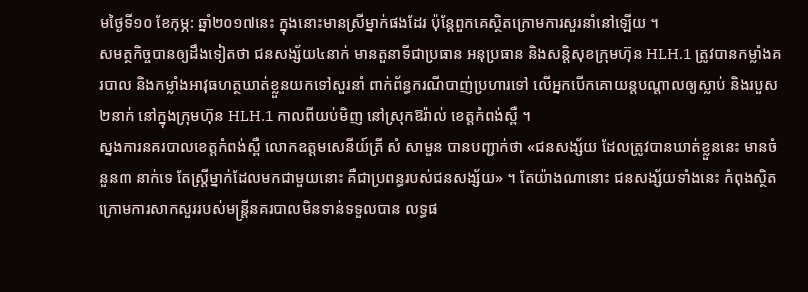មថ្ងៃទី១០ ខែកុម្ភ: ឆ្នាំ២០១៧នេះ ក្នុងនោះមានស្រីម្នាក់ផងដែរ ប៉ុន្តែពួកគេស្ថិតក្រោមការសួរនាំនៅឡើយ ។
សមត្ថកិច្ចបានឲ្យដឹងទៀតថា ជនសង្ស័យ៤នាក់ មានតួនាទីជាប្រធាន អនុប្រធាន និងសន្តិសុខក្រុមហ៊ុន HLH.1 ត្រូវបានកម្លាំងគរបាល និងកម្លាំងអាវុធហត្ថឃាត់ខ្លួនយកទៅសួរនាំ ពាក់ព័ន្ធករណីបាញ់ប្រហារទៅ លើអ្នកបើកគោយន្តបណ្តាលឲ្យស្លាប់ និងរបួស២នាក់ នៅក្នុងក្រុមហ៊ុន HLH.1 កាលពីយប់មិញ នៅស្រុកឱរ៉ាល់ ខេត្តកំពង់ស្ពឺ ។
ស្នងការនគរបាលខេត្តកំពង់ស្ពឺ លោកឧត្តមសេនីយ៍ត្រី សំ សាមួន បានបញ្ជាក់ថា «ជនសង្ស័យ ដែលត្រូវបានឃាត់ខ្លួននេះ មានចំនួន៣ នាក់ទេ តែស្រ្តីម្នាក់ដែលមកជាមួយនោះ គឺជាប្រពន្ធរបស់ជនសង្ស័យ» ។ តែយ៉ាងណានោះ ជនសង្ស័យទាំងនេះ កំពុងស្ថិតក្រោមការសាកសួររបស់មន្រ្តីនគរបាលមិនទាន់ទទួលបាន លទ្ធផ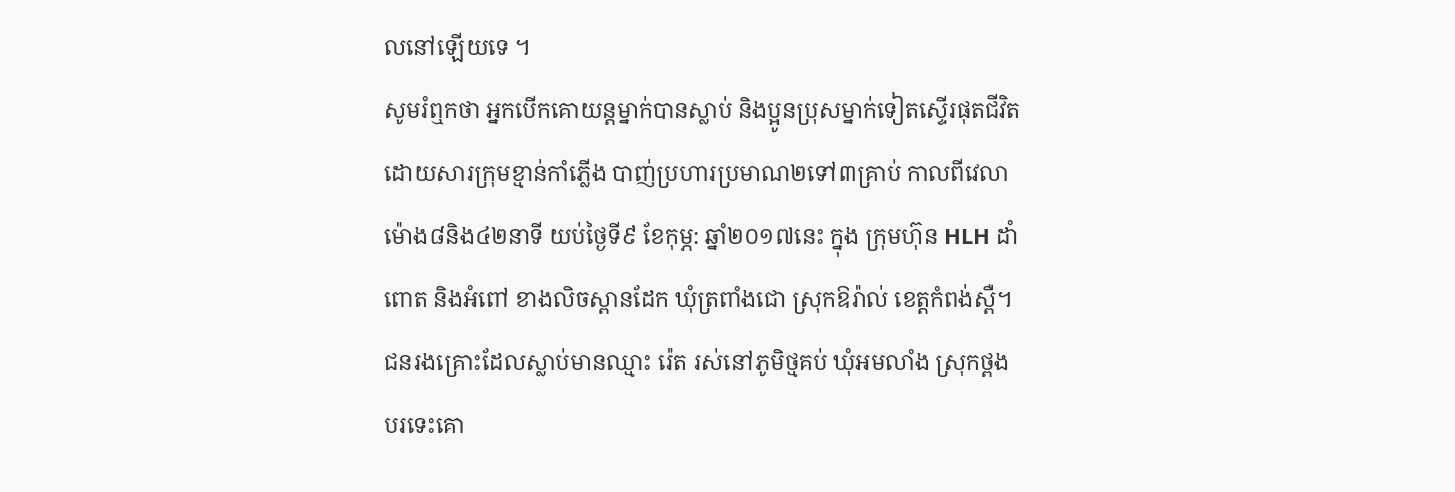លនៅឡើយទេ ។
សូមរំឮកថា អ្នកបើកគោយន្តម្នាក់បានស្លាប់ និងប្អូនប្រុសម្នាក់ទៀតស្ទើរផុតជីវិត ដោយសារក្រុមខ្មាន់កាំភ្លើង បាញ់ប្រហារប្រមាណ២ទៅ៣គ្រាប់ កាលពីវេលាម៉ោង៨និង៤២នាទី យប់ថ្ងៃទី៩ ខែកុម្ភ: ឆ្នាំ២០១៧នេះ ក្នុង ក្រុមហ៊ុន HLH ដាំពោត និងអំពៅ ខាងលិចស្ពានដែក ឃុំត្រពាំងជោ ស្រុកឱរ៉ាល់ ខេត្តកំពង់ស្ពឺ។
ជនរងគ្រោះដែលស្លាប់មានឈ្មាះ រ៉េត រស់នៅភូមិថ្មគប់ ឃុំអមលាំង ស្រុកថ្ពង បរទេះគោ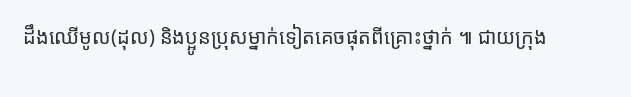ដឹងឈើមូល(ដុល) និងប្អូនប្រុសម្នាក់ទៀតគេចផុតពីគ្រោះថ្នាក់ ៕ ជាយក្រុង